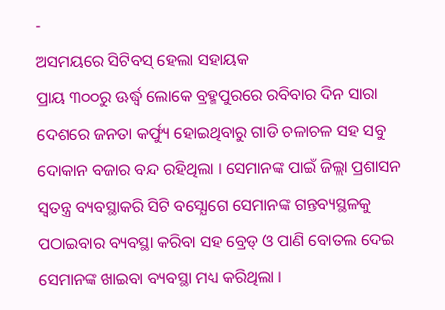-
ଅସମୟରେ ସିଟିବସ୍ ହେଲା ସହାୟକ
ପ୍ରାୟ ୩୦୦ରୁ ଊର୍ଦ୍ଧ୍ୱ ଲୋକେ ବ୍ରହ୍ମପୁରରେ ରବିବାର ଦିନ ସାରା ଦେଶରେ ଜନତା କର୍ଫ୍ୟୁ ହୋଇଥିବାରୁ ଗାଡି ଚଳାଚଳ ସହ ସବୁ ଦୋକାନ ବଜାର ବନ୍ଦ ରହିଥିଲା । ସେମାନଙ୍କ ପାଇଁ ଜିଲ୍ଲା ପ୍ରଶାସନ ସ୍ୱତନ୍ତ୍ର ବ୍ୟବସ୍ଥାକରି ସିଟି ବସ୍ଯୋଗେ ସେମାନଙ୍କ ଗନ୍ତବ୍ୟସ୍ଥଳକୁ ପଠାଇବାର ବ୍ୟବସ୍ଥା କରିବା ସହ ବ୍ରେଡ୍ ଓ ପାଣି ବୋତଲ ଦେଇ ସେମାନଙ୍କ ଖାଇବା ବ୍ୟବସ୍ଥା ମଧ୍ୟ କରିଥିଲା ।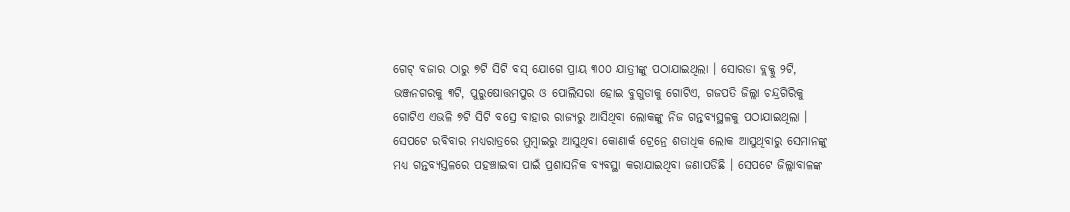ଗେଟ୍ ବଜାର ଠାରୁ ୭ଟି ସିଟି ବସ୍ ଯୋଗେ ପ୍ରାୟ ୩୦୦ ଯାତ୍ରୀଙ୍କୁ ପଠାଯାଇଥିଲା । ସୋରଡା ବ୍ଲକ୍କୁ ୨ଟି, ଭଞ୍ଜନଗରକୁ ୩ଟି, ପୁରୁଷୋତ୍ତମପୁର ଓ ପୋଲିସରା ହୋଇ ବୁଗୁଡାକୁ ଗୋଟିଏ, ଗଜପତି ଜିଲ୍ଲା ଚନ୍ଦ୍ରଗିରିକୁ ଗୋଟିଏ ଏଭଳି ୭ଟି ସିଟି ବସ୍ରେ ବାହାର ରାଜ୍ୟରୁ ଆସିଥିବା ଲୋକଙ୍କୁ ନିଜ ଗନ୍ତବ୍ୟସ୍ଥଳକୁ ପଠାଯାଇଥିଲା । ସେପଟେ ରବିବାର ମଧ୍ୟରାତ୍ରରେ ମୁମ୍ବାଇରୁ ଆସୁଥିବା କୋଣାର୍କ ଟ୍ରେନ୍ରେ ଶତାଧିକ ଲୋକ ଆସୁଥିବାରୁ ସେମାନଙ୍କୁ ମଧ୍ୟ ଗନ୍ତବ୍ୟସ୍ତଳରେ ପହଞ୍ଚାଇବା ପାଇଁ ପ୍ରଶାସନିକ ବ୍ୟବସ୍ଥା କରାଯାଇଥିବା ଜଣାପଡିଛି । ସେପଟେ ଜିଲ୍ଲାବାଳଙ୍କ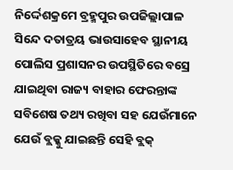ନିର୍ଦ୍ଦେଶକ୍ରମେ ବ୍ରହ୍ମପୁର ଉପଜିଲ୍ଲାପାଳ ସିନ୍ଦେ ଦତାତ୍ରୟ ଭାଉସାହେବ ସ୍ଥାନୀୟ ପୋଲିସ ପ୍ରଶାସନର ଉପସ୍ଥିତିରେ ବସ୍ରେ ଯାଇଥିବା ରାଜ୍ୟ ବାହାର ଫେରନ୍ତାଙ୍କ ସବିଶେଷ ତଥ୍ୟ ରଖିବା ସହ ଯେଉଁମାନେ ଯେଉଁ ବ୍ଲକ୍କୁ ଯାଇଛନ୍ତି ସେହି ବ୍ଲକ୍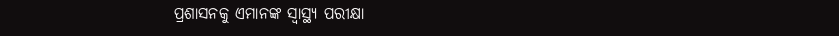ପ୍ରଶାସନକୁ ଏମାନଙ୍କ ସ୍ୱାସ୍ଥ୍ୟ ପରୀକ୍ଷା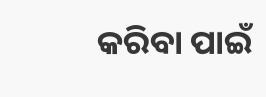କରିବା ପାଇଁ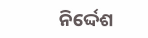ନିର୍ଦ୍ଦେଶ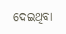ଦେଇଥିବା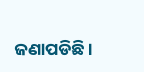ଜଣାପଡିଛି ।